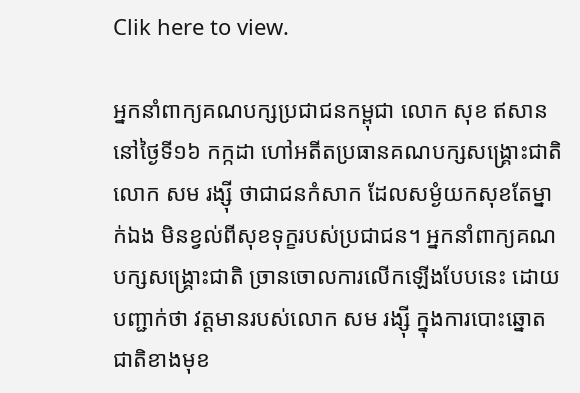Clik here to view.

អ្នកនាំពាក្យគណបក្សប្រជាជនកម្ពុជា លោក សុខ ឥសាន នៅថ្ងៃទី១៦ កក្កដា ហៅអតីតប្រធានគណបក្សសង្គ្រោះជាតិ លោក សម រង្ស៊ី ថាជាជនកំសាក ដែលសម្ងំយកសុខតែម្នាក់ឯង មិនខ្វល់ពីសុខទុក្ខរបស់ប្រជាជន។ អ្នកនាំពាក្យគណបក្សសង្គ្រោះជាតិ ច្រានចោលការលើកឡើងបែបនេះ ដោយបញ្ជាក់ថា វត្តមានរបស់លោក សម រង្ស៊ី ក្នុងការបោះឆ្នោតជាតិខាងមុខ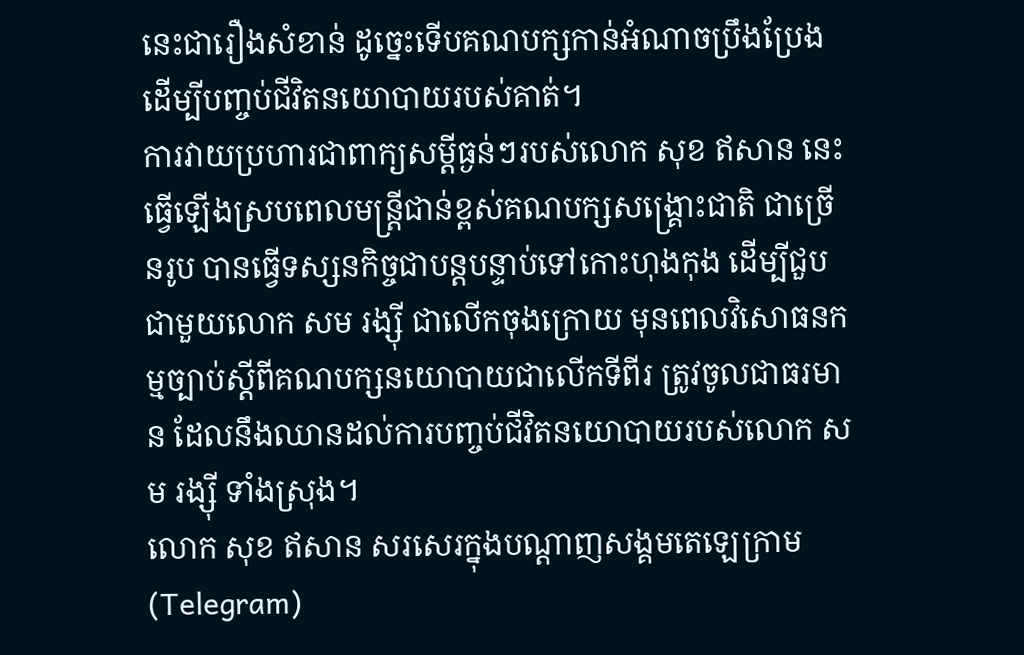នេះជារឿងសំខាន់ ដូច្នេះទើបគណបក្សកាន់អំណាចប្រឹងប្រែងដើម្បីបញ្ចប់ជីវិតនយោបាយរបស់គាត់។
ការវាយប្រហារជាពាក្យសម្ដីធ្ងន់ៗរបស់លោក សុខ ឥសាន នេះ ធ្វើឡើងស្របពេលមន្ត្រីជាន់ខ្ពស់គណបក្សសង្គ្រោះជាតិ ជាច្រើនរូប បានធ្វើទស្សនកិច្ចជាបន្តបន្ទាប់ទៅកោះហុងកុង ដើម្បីជួបជាមួយលោក សម រង្ស៊ី ជាលើកចុងក្រោយ មុនពេលវិសោធនកម្មច្បាប់ស្ដីពីគណបក្សនយោបាយជាលើកទីពីរ ត្រូវចូលជាធរមាន ដែលនឹងឈានដល់ការបញ្ចប់ជីវិតនយោបាយរបស់លោក សម រង្ស៊ី ទាំងស្រុង។
លោក សុខ ឥសាន សរសេរក្នុងបណ្ដាញសង្គមតេឡេក្រាម (Telegram)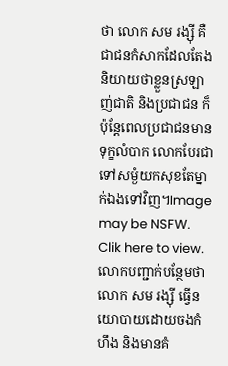ថា លោក សម រង្ស៊ី គឺជាជនកំសាកដែលតែងនិយាយថាខ្លួនស្រឡាញ់ជាតិ និងប្រជាជន ក៏ប៉ុន្តែពេលប្រជាជនមានទុក្ខលំបាក លោកបែរជាទៅសម្ងំយកសុខតែម្នាក់ឯងទៅវិញ។Image may be NSFW.
Clik here to view.
លោកបញ្ជាក់បន្ថែមថា លោក សម រង្ស៊ី ធ្វើនយោបាយដោយចងកំហឹង និងមានគំ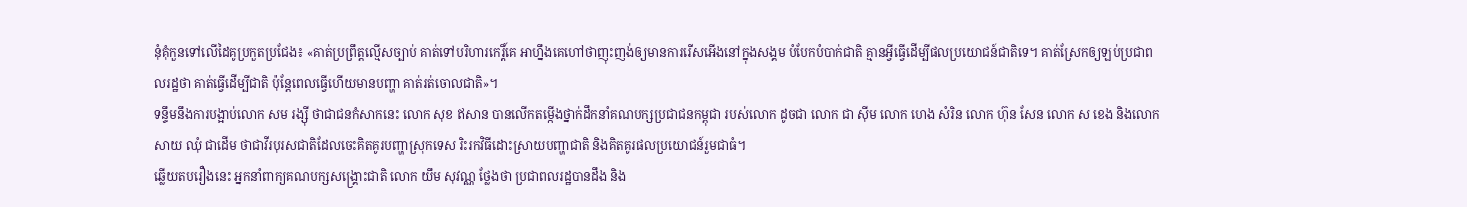នុំគុំកួនទៅលើដៃគូប្រកួតប្រជែង៖ «គាត់ប្រព្រឹត្តល្មើសច្បាប់ គាត់ទៅបរិហារកេរ្តិ៍គេ អាហ្នឹងគេហៅថាញុះញង់ឲ្យមានការរើសអើងនៅក្នុងសង្គម បំបែកបំបាក់ជាតិ គ្មានអ្វីធ្វើដើម្បីផលប្រយោជន៍ជាតិទេ។ គាត់ស្រែកឲ្យឡប់ប្រជាពលរដ្ឋថា គាត់ធ្វើដើម្បីជាតិ ប៉ុន្តែពេលធ្វើហើយមានបញ្ហា គាត់រត់ចោលជាតិ»។
ទន្ទឹមនឹងការបង្អាប់លោក សម រង្ស៊ី ថាជាជនកំសាកនេះ លោក សុខ ឥសាន បានលើកតម្កើងថ្នាក់ដឹកនាំគណបក្សប្រជាជនកម្ពុជា របស់លោក ដូចជា លោក ជា ស៊ីម លោក ហេង សំរិន លោក ហ៊ុន សែន លោក ស ខេង និងលោក សាយ ឈុំ ជាដើម ថាជាវីរបុរសជាតិដែលចេះគិតគូរបញ្ហាស្រុកទេស រិះរកវិធីដោះស្រាយបញ្ហាជាតិ និងគិតគូរផលប្រយោជន៍រួមជាធំ។
ឆ្លើយតបរឿងនេះ អ្នកនាំពាក្យគណបក្សសង្គ្រោះជាតិ លោក យឹម សុវណ្ណ ថ្លែងថា ប្រជាពលរដ្ឋបានដឹង និង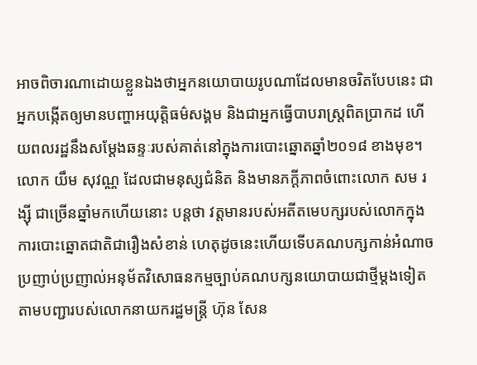អាចពិចារណាដោយខ្លួនឯងថាអ្នកនយោបាយរូបណាដែលមានចរិតបែបនេះ ជាអ្នកបង្កើតឲ្យមានបញ្ហាអយុត្តិធម៌សង្គម និងជាអ្នកធ្វើបាបរាស្ត្រពិតប្រាកដ ហើយពលរដ្ឋនឹងសម្ដែងឆន្ទៈរបស់គាត់នៅក្នុងការបោះឆ្នោតឆ្នាំ២០១៨ ខាងមុខ។
លោក យឹម សុវណ្ណ ដែលជាមនុស្សជំនិត និងមានភក្ដីភាពចំពោះលោក សម រង្ស៊ី ជាច្រើនឆ្នាំមកហើយនោះ បន្តថា វត្តមានរបស់អតីតមេបក្សរបស់លោកក្នុងការបោះឆ្នោតជាតិជារឿងសំខាន់ ហេតុដូចនេះហើយទើបគណបក្សកាន់អំណាចប្រញាប់ប្រញាល់អនុម័តវិសោធនកម្មច្បាប់គណបក្សនយោបាយជាថ្មីម្តងទៀត តាមបញ្ជារបស់លោកនាយករដ្ឋមន្ត្រី ហ៊ុន សែន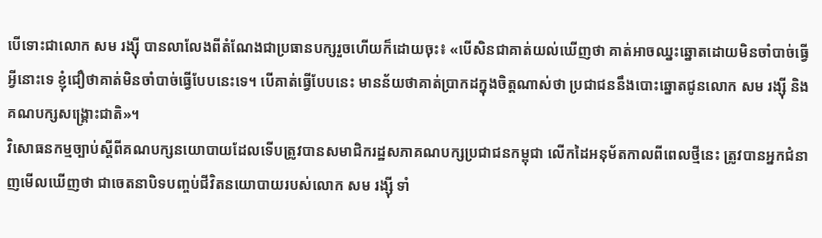បើទោះជាលោក សម រង្ស៊ី បានលាលែងពីតំណែងជាប្រធានបក្សរួចហើយក៏ដោយចុះ៖ «បើសិនជាគាត់យល់ឃើញថា គាត់អាចឈ្នះឆ្នោតដោយមិនចាំបាច់ធ្វើអ្វីនោះទេ ខ្ញុំជឿថាគាត់មិនចាំបាច់ធ្វើបែបនេះទេ។ បើគាត់ធ្វើបែបនេះ មានន័យថាគាត់ប្រាកដក្នុងចិត្តណាស់ថា ប្រជាជននឹងបោះឆ្នោតជូនលោក សម រង្ស៊ី និងគណបក្សសង្គ្រោះជាតិ»។
វិសោធនកម្មច្បាប់ស្ដីពីគណបក្សនយោបាយដែលទើបត្រូវបានសមាជិករដ្ឋសភាគណបក្សប្រជាជនកម្ពុជា លើកដៃអនុម័តកាលពីពេលថ្មីនេះ ត្រូវបានអ្នកជំនាញមើលឃើញថា ជាចេតនាបិទបញ្ចប់ជីវិតនយោបាយរបស់លោក សម រង្ស៊ី ទាំ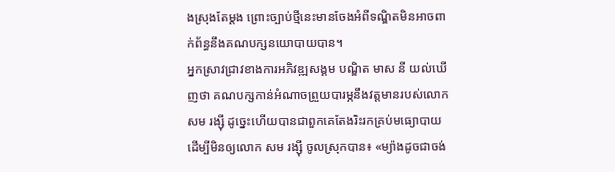ងស្រុងតែម្តង ព្រោះច្បាប់ថ្មីនេះមានចែងអំពីទណ្ឌិតមិនអាចពាក់ព័ន្ធនឹងគណបក្សនយោបាយបាន។
អ្នកស្រាវជ្រាវខាងការអភិវឌ្ឍសង្គម បណ្ឌិត មាស នី យល់ឃើញថា គណបក្សកាន់អំណាចព្រួយបារម្ភនឹងវត្តមានរបស់លោក សម រង្ស៊ី ដូច្នេះហើយបានជាពួកគេតែងរិះរកគ្រប់មធ្យោបាយដើម្បីមិនឲ្យលោក សម រង្ស៊ី ចូលស្រុកបាន៖ «ម្យ៉ាងដូចជាចង់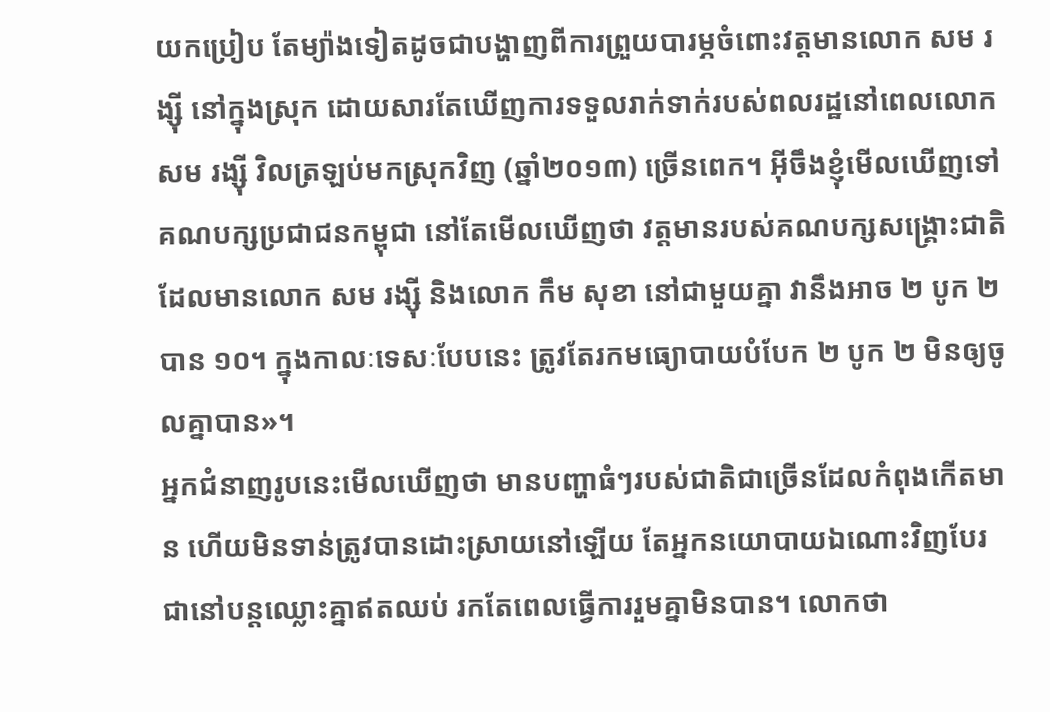យកប្រៀប តែម្យ៉ាងទៀតដូចជាបង្ហាញពីការព្រួយបារម្ភចំពោះវត្តមានលោក សម រង្ស៊ី នៅក្នុងស្រុក ដោយសារតែឃើញការទទួលរាក់ទាក់របស់ពលរដ្ឋនៅពេលលោក សម រង្ស៊ី វិលត្រឡប់មកស្រុកវិញ (ឆ្នាំ២០១៣) ច្រើនពេក។ អ៊ីចឹងខ្ញុំមើលឃើញទៅគណបក្សប្រជាជនកម្ពុជា នៅតែមើលឃើញថា វត្តមានរបស់គណបក្សសង្គ្រោះជាតិ ដែលមានលោក សម រង្ស៊ី និងលោក កឹម សុខា នៅជាមួយគ្នា វានឹងអាច ២ បូក ២ បាន ១០។ ក្នុងកាលៈទេសៈបែបនេះ ត្រូវតែរកមធ្យោបាយបំបែក ២ បូក ២ មិនឲ្យចូលគ្នាបាន»។
អ្នកជំនាញរូបនេះមើលឃើញថា មានបញ្ហាធំៗរបស់ជាតិជាច្រើនដែលកំពុងកើតមាន ហើយមិនទាន់ត្រូវបានដោះស្រាយនៅឡើយ តែអ្នកនយោបាយឯណោះវិញបែរជានៅបន្តឈ្លោះគ្នាឥតឈប់ រកតែពេលធ្វើការរួមគ្នាមិនបាន។ លោកថា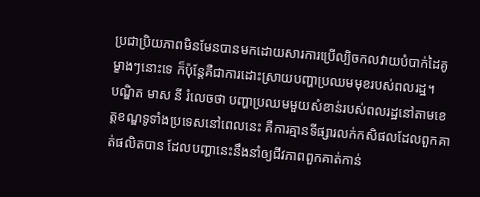ប្រជាប្រិយភាពមិនមែនបានមកដោយសារការប្រើល្បិចកលវាយបំបាក់ដៃគូម្ខាងៗនោះទេ ក៏ប៉ុន្តែគឺជាការដោះស្រាយបញ្ហាប្រឈមមុខរបស់ពលរដ្ឋ។
បណ្ឌិត មាស នី រំលេចថា បញ្ហាប្រឈមមួយសំខាន់របស់ពលរដ្ឋនៅតាមខេត្តខណ្ឌទូទាំងប្រទេសនៅពេលនេះ គឺការគ្មានទីផ្សារលក់កសិផលដែលពួកគាត់ផលិតបាន ដែលបញ្ហានេះនឹងនាំឲ្យជីវភាពពួកគាត់កាន់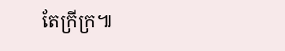តែក្រីក្រ៕